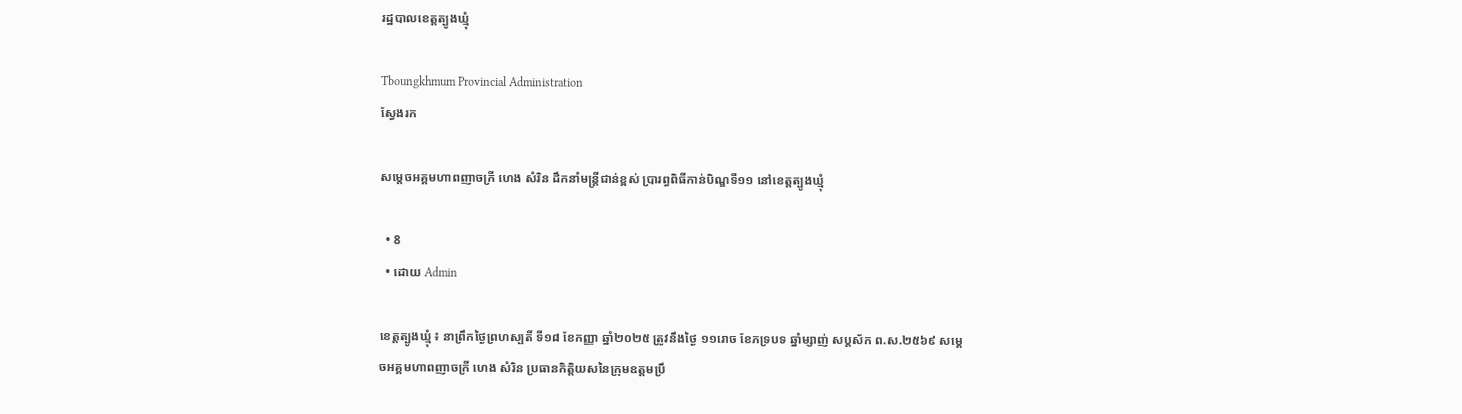រដ្ឋបាលខេត្តត្បូងឃ្មុំ

Tboungkhmum Provincial Administration
ស្វែងរក

សម្តេចអគ្គមហាពញាចក្រី ហេង សំរិន ដឹកនាំមន្ត្រីជាន់ខ្ពស់ ប្រារព្ធពិធីកាន់បិណ្ឌទី១១ នៅខេត្តត្បូងឃ្មុំ

  • 8
  • ដោយ Admin

ខេត្តត្បូងឃ្មុំ ៖ នាព្រឹកថ្ងៃព្រហស្បតិ៍ ទី១៨ ខែកញ្ញា ឆ្នាំ២០២៥ ត្រូវនឹងថ្ងៃ ១១រោច ខែភទ្របទ ឆ្នាំម្សាញ់ សប្តស័ក ព.ស.២៥៦៩ សម្តេចអគ្គមហាពញាចក្រី ហេង សំរិន ប្រធានកិត្តិយសនៃក្រុមឧត្តមប្រឹ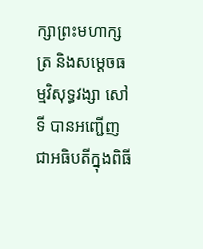ក្សាព្រះមហាក្សត្រ និងសម្តេចធម្មវិសុទ្ធវង្សា សៅ ទី បានអញ្ជើញជាអធិបតីក្នុងពិធី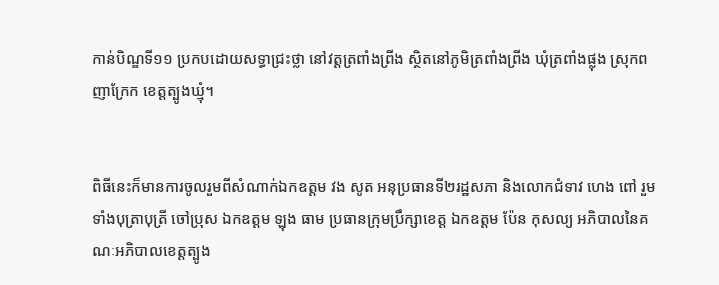កាន់បិណ្ឌទី១១ ប្រកបដោយសទ្ធាជ្រះថ្លា នៅវត្តត្រពាំងព្រីង ស្ថិតនៅភូមិត្រពាំងព្រីង ឃុំត្រពាំងផ្លុង ស្រុកពញាក្រែក ខេត្តត្បូងឃ្មុំ។


ពិធីនេះក៏មានការចូលរួមពីសំណាក់ឯកឧត្ដម វង សូត អនុប្រធានទី២រដ្ឋសភា និងលោកជំទាវ ហេង ពៅ រួមទាំងបុត្រាបុត្រី ចៅប្រុស ឯកឧត្ដម ឡុង ធាម ប្រធានក្រុមប្រឹក្សាខេត្ត ឯកឧត្ដម ប៉ែន កុសល្យ អភិបាលនៃគណៈអភិបាលខេត្តត្បូង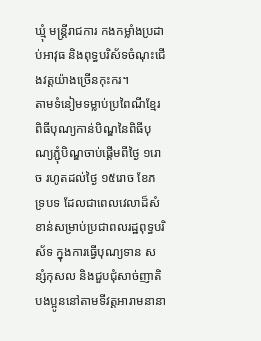ឃ្មុំ មន្ត្រីរាជការ កងកម្លាំងប្រដាប់អាវុធ និងពុទ្ធបរិស័ទចំណុះជើងវត្តយ៉ាងច្រើនកុះករ។
តាមទំនៀមទម្លាប់ប្រពៃណីខ្មែរ ពិធីបុណ្យកាន់បិណ្ឌនៃពិធីបុណ្យភ្ជុំបិណ្ឌចាប់ផ្តើមពីថ្ងៃ ១រោច រហូតដល់ថ្ងៃ ១៥រោច ខែភទ្របទ ដែលជាពេលវេលាដ៏សំខាន់សម្រាប់ប្រជាពលរដ្ឋពុទ្ធបរិស័ទ ក្នុងការធ្វើបុណ្យទាន សន្សំកុសល និងជួបជុំសាច់ញាតិបងប្អូននៅតាមទីវត្តអារាមនានា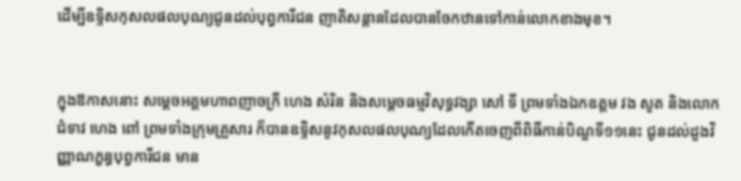ដើម្បីឧទ្ទិសកុសលផលបុណ្យជូនដល់បុព្វការីជន ញាតិសន្តានដែលបានចែកឋានទៅកាន់លោកខាងមុខ។


ក្នុងឱកាសនោះ សម្តេចអគ្គមហាពញាចក្រី ហេង សំរិន និងសម្តេចធម្មវិសុទ្ធវង្សា សៅ ទី ព្រមទាំងឯកឧត្ដម វង សូត និងលោកជំទាវ ហេង ពៅ ព្រមទាំងក្រុមគ្រួសារ ក៏បានឧទ្ទិសនូវកុសលផលបុណ្យដែលកើតចេញពីពិធីកាន់បិណ្ឌទី១១នេះ ជូនដល់ដួងវិញ្ញាណក្ខន្ធបុព្វការីជន មាន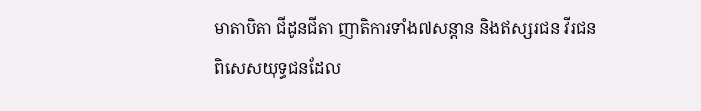មាតាបិតា ជីដូនជីតា ញាតិការទាំង៧សន្តាន និងឥស្សរជន វីរជន ពិសេសយុទ្ធជនដែល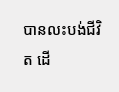បានលះបង់ជីវិត ដើ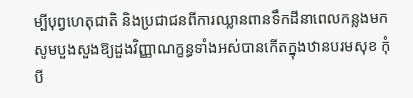ម្បីបុព្វហេតុជាតិ និងប្រជាជនពីការឈ្លានពានទឹកដីនាពេលកន្លងមក សូមបួងសួងឱ្យដួងវិញ្ញាណក្ខន្ធទាំងអស់បានកើតក្នុងឋានបរមសុខ កុំបី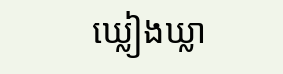ឃ្លៀងឃ្លា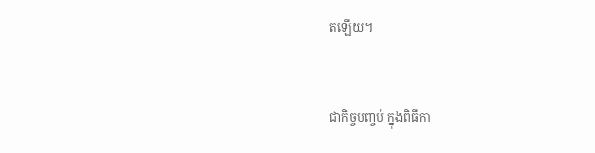តឡើយ។


ជាកិច្ចបញ្ចប់ ក្នុងពិធីកា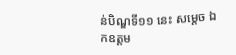ន់បិណ្ឌទី១១ នេះ សម្តេច ឯកឧត្ដម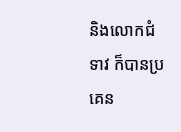និងលោកជំទាវ ក៏បានប្រគេន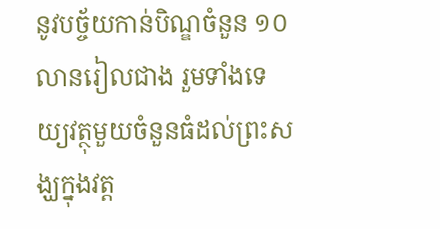នូវបច្ច័យកាន់បិណ្ឌចំនួន ១០លានរៀលជាង រួមទាំងទេយ្យវត្ថុមួយចំនួនធំដល់ព្រះសង្ឃក្នុងវត្ត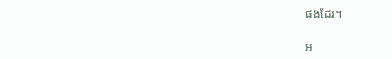ផងដែរ។

អ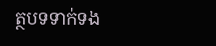ត្ថបទទាក់ទង